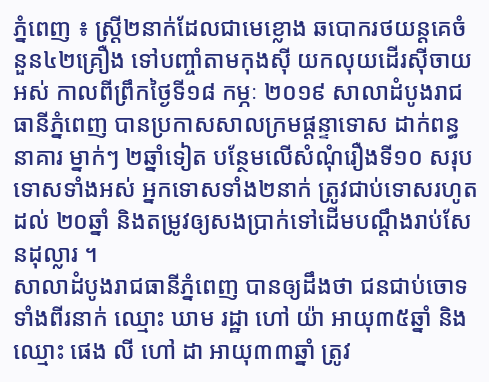ភ្នំពេញ ៖ ស្ត្រី២នាក់ដែលជាមេខ្លោង ឆបោករថយន្តគេចំនួន៤២គ្រឿង ទៅបញ្ចាំតាមកុងស៊ី យកលុយដើរស៊ីចាយអស់ កាលពីព្រឹកថ្ងៃទី១៨ កម្ភៈ ២០១៩ សាលាដំបូងរាជធានីភ្នំពេញ បានប្រកាសសាលក្រមផ្តន្ទាទោស ដាក់ពន្ធនាគារ ម្នាក់ៗ ២ឆ្នាំទៀត បន្ថែមលើសំណុំរឿងទី១០ សរុបទោសទាំងអស់ អ្នកទោសទាំង២នាក់ ត្រូវជាប់ទោសរហូតដល់ ២០ឆ្នាំ និងតម្រូវឲ្យសងប្រាក់ទៅដើមបណ្តឹងរាប់សែនដុល្លារ ។
សាលាដំបូងរាជធានីភ្នំពេញ បានឲ្យដឹងថា ជនជាប់ចោទទាំងពីរនាក់ ឈ្មោះ ឃាម រដ្ឋា ហៅ យ៉ា អាយុ៣៥ឆ្នាំ និងឈ្មោះ ផេង លី ហៅ ដា អាយុ៣៣ឆ្នាំ ត្រូវ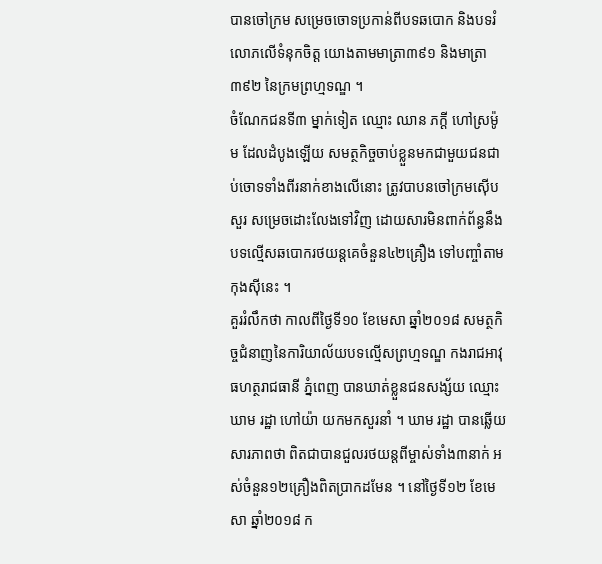បានចៅក្រម សម្រេចចោទប្រកាន់ពីបទឆបោក និងបទរំលោភលើទំនុកចិត្ត យោងតាមមាត្រា៣៩១ និងមាត្រា៣៩២ នៃក្រមព្រហ្មទណ្ឌ ។
ចំណែកជនទី៣ ម្នាក់ទៀត ឈ្មោះ ឈាន ភក្ដី ហៅស្រម៉ូម ដែលដំបូងឡើយ សមត្ថកិច្ចចាប់ខ្លួនមកជាមួយជនជាប់ចោទទាំងពីរនាក់ខាងលើនោះ ត្រូវបាបនចៅក្រមស៊ើបសួរ សម្រេចដោះលែងទៅវិញ ដោយសារមិនពាក់ព័ន្ធនឹងបទល្មើសឆបោករថយន្តគេចំនួន៤២គ្រឿង ទៅបញ្ចាំតាមកុងស៊ីនេះ ។
គួររំលឹកថា កាលពីថ្ងៃទី១០ ខែមេសា ឆ្នាំ២០១៨ សមត្ថកិច្ចជំនាញនៃការិយាល័យបទល្មើសព្រហ្មទណ្ឌ កងរាជអាវុធហត្ថរាជធានី ភ្នំពេញ បានឃាត់ខ្លួនជនសង្ស័យ ឈ្មោះ ឃាម រដ្ឋា ហៅយ៉ា យកមកសួរនាំ ។ ឃាម រដ្ឋា បានឆ្លើយសារភាពថា ពិតជាបានជួលរថយន្តពីម្ចាស់ទាំង៣នាក់ អស់ចំនួន១២គ្រឿងពិតប្រាកដមែន ។ នៅថ្ងៃទី១២ ខែមេសា ឆ្នាំ២០១៨ ក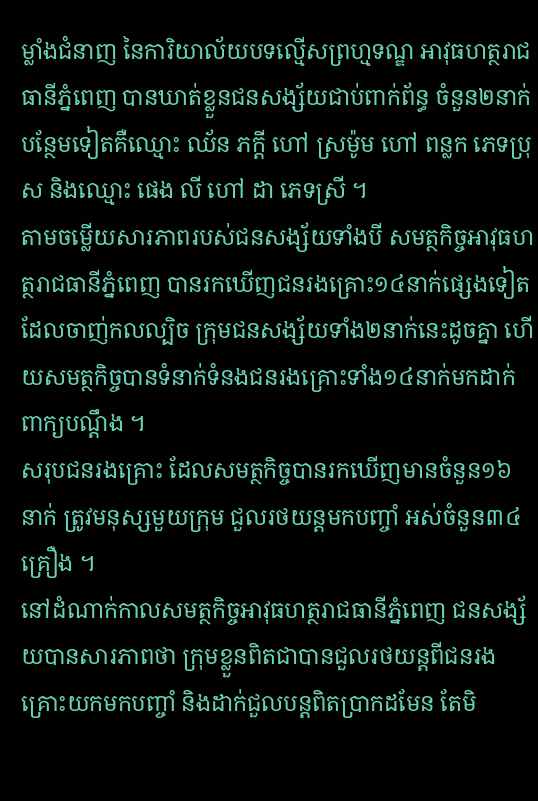ម្លាំងជំនាញ នៃការិយាល័យបទល្មើសព្រហ្មទណ្ឌ អាវុធហត្ថរាជធានីភ្នំពេញ បានឃាត់ខ្លួនជនសង្ស័យជាប់ពាក់ព័ន្ធ ចំនួន២នាក់បន្ថែមទៀតគឺឈ្មោះ ឈ័ន ភក្តី ហៅ ស្រម៉ូម ហៅ ពន្លក ភេទប្រុស និងឈ្មោះ ផេង លី ហៅ ដា ភេទស្រី ។
តាមចម្លើយសារភាពរបស់ជនសង្ស័យទាំងបី សមត្ថកិច្ចអាវុធហត្ថរាជធានីភ្នំពេញ បានរកឃើញជនរងគ្រោះ១៤នាក់ផ្សេងទៀត ដែលចាញ់កលល្បិច ក្រុមជនសង្ស័យទាំង២នាក់នេះដូចគ្នា ហើយសមត្ថកិច្ចបានទំនាក់ទំនងជនរងគ្រោះទាំង១៤នាក់មកដាក់ពាក្យបណ្តឹង ។
សរុបជនរងគ្រោះ ដែលសមត្ថកិច្ចបានរកឃើញមានចំនួន១៦នាក់ ត្រូវមនុស្សមួយក្រុម ជួលរថយន្តមកបញ្ចាំ អស់ចំនួន៣៤គ្រឿង ។
នៅដំណាក់កាលសមត្ថកិច្ចអាវុធហត្ថរាជធានីភ្នំពេញ ជនសង្ស័យបានសារភាពថា ក្រុមខ្លួនពិតជាបានជួលរថយន្តពីជនរងគ្រោះយកមកបញ្ចាំ និងដាក់ជួលបន្តពិតប្រាកដមែន តែមិ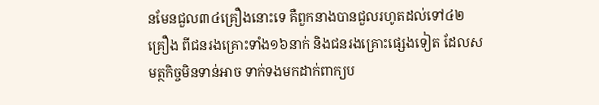នមែនជួល៣៤គ្រឿងនោះទេ គឺពួកនាងបានជួលរហូតដល់ទៅ៤២គ្រឿង ពីជនរងគ្រោះទាំង១៦នាក់ និងជនរងគ្រោះផ្សេងទៀត ដែលសមត្ថកិច្ចមិនទាន់អាច ទាក់ទងមកដាក់ពាក្យប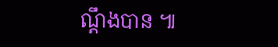ណ្តឹងបាន ៕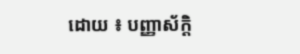ដោយ ៖ បញ្ញាស័ក្តិ